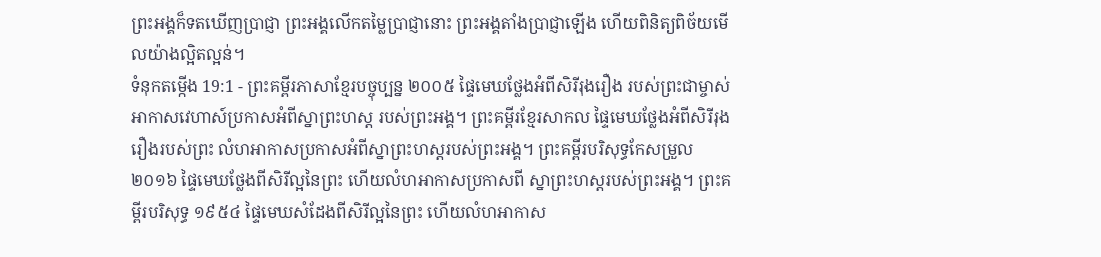ព្រះអង្គក៏ទតឃើញប្រាជ្ញា ព្រះអង្គលើកតម្លៃប្រាជ្ញានោះ ព្រះអង្គតាំងប្រាជ្ញាឡើង ហើយពិនិត្យពិច័យមើលយ៉ាងល្អិតល្អន់។
ទំនុកតម្កើង 19:1 - ព្រះគម្ពីរភាសាខ្មែរបច្ចុប្បន្ន ២០០៥ ផ្ទៃមេឃថ្លែងអំពីសិរីរុងរឿង របស់ព្រះជាម្ចាស់ អាកាសវេហាស៍ប្រកាសអំពីស្នាព្រះហស្ដ របស់ព្រះអង្គ។ ព្រះគម្ពីរខ្មែរសាកល ផ្ទៃមេឃថ្លែងអំពីសិរីរុងរឿងរបស់ព្រះ លំហអាកាសប្រកាសអំពីស្នាព្រះហស្តរបស់ព្រះអង្គ។ ព្រះគម្ពីរបរិសុទ្ធកែសម្រួល ២០១៦ ផ្ទៃមេឃថ្លែងពីសិរីល្អនៃព្រះ ហើយលំហអាកាសប្រកាសពី ស្នាព្រះហស្តរបស់ព្រះអង្គ។ ព្រះគម្ពីរបរិសុទ្ធ ១៩៥៤ ផ្ទៃមេឃសំដែងពីសិរីល្អនៃព្រះ ហើយលំហអាកាស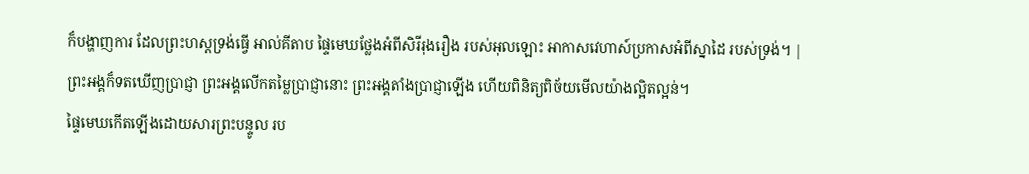ក៏បង្ហាញការ ដែលព្រះហស្តទ្រង់ធ្វើ អាល់គីតាប ផ្ទៃមេឃថ្លែងអំពីសិរីរុងរឿង របស់អុលឡោះ អាកាសវេហាស៍ប្រកាសអំពីស្នាដៃ របស់ទ្រង់។ |
ព្រះអង្គក៏ទតឃើញប្រាជ្ញា ព្រះអង្គលើកតម្លៃប្រាជ្ញានោះ ព្រះអង្គតាំងប្រាជ្ញាឡើង ហើយពិនិត្យពិច័យមើលយ៉ាងល្អិតល្អន់។
ផ្ទៃមេឃកើតឡើងដោយសារព្រះបន្ទូល រប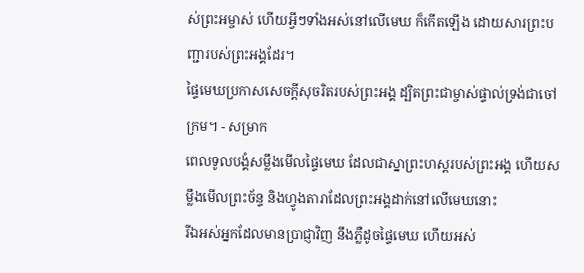ស់ព្រះអម្ចាស់ ហើយអ្វីៗទាំងអស់នៅលើមេឃ ក៏កើតឡើង ដោយសារព្រះបញ្ជារបស់ព្រះអង្គដែរ។
ផ្ទៃមេឃប្រកាសសេចក្ដីសុចរិតរបស់ព្រះអង្គ ដ្បិតព្រះជាម្ចាស់ផ្ទាល់ទ្រង់ជាចៅក្រម។ - សម្រាក
ពេលទូលបង្គំសម្លឹងមើលផ្ទៃមេឃ ដែលជាស្នាព្រះហស្ដរបស់ព្រះអង្គ ហើយសម្លឹងមើលព្រះច័ន្ទ និងហ្វូងតារាដែលព្រះអង្គដាក់នៅលើមេឃនោះ
រីឯអស់អ្នកដែលមានប្រាជ្ញាវិញ នឹងភ្លឺដូចផ្ទៃមេឃ ហើយអស់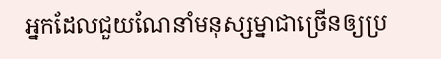អ្នកដែលជួយណែនាំមនុស្សម្នាជាច្រើនឲ្យប្រ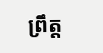ព្រឹត្ត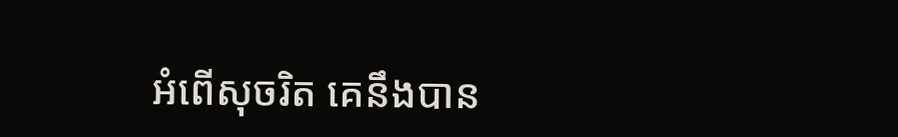អំពើសុចរិត គេនឹងបាន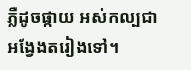ភ្លឺដូចផ្កាយ អស់កល្បជាអង្វែងតរៀងទៅ។